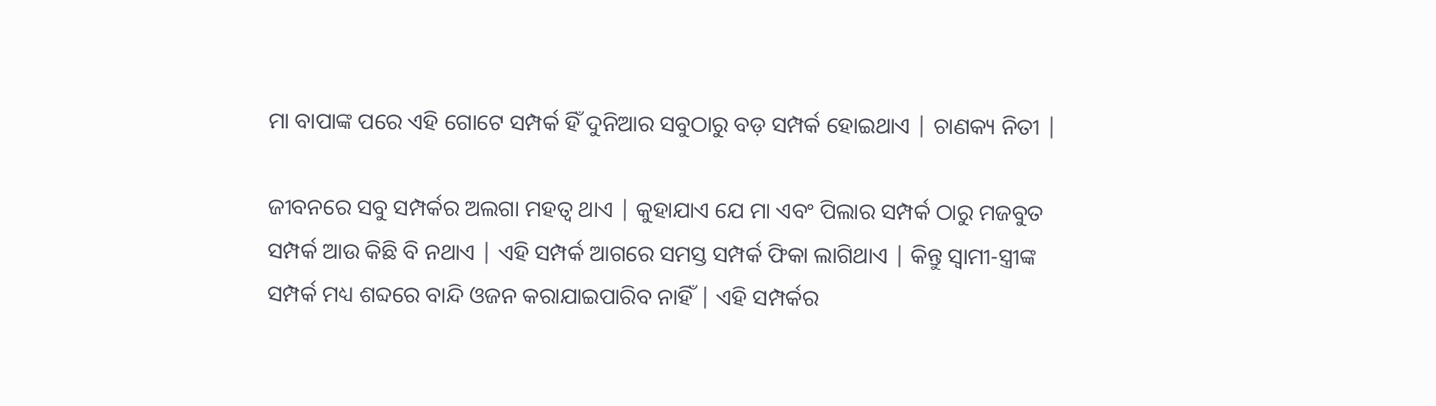ମା ବାପାଙ୍କ ପରେ ଏହି ଗୋଟେ ସମ୍ପର୍କ ହିଁ ଦୁନିଆର ସବୁଠାରୁ ବଡ଼ ସମ୍ପର୍କ ହୋଇଥାଏ | ଚାଣକ୍ୟ ନିତୀ |

ଜୀବନରେ ସବୁ ସମ୍ପର୍କର ଅଲଗା ମହତ୍ୱ ଥାଏ | କୁହାଯାଏ ଯେ ମା ଏବଂ ପିଲାର ସମ୍ପର୍କ ଠାରୁ ମଜବୁତ ସମ୍ପର୍କ ଆଉ କିଛି ବି ନଥାଏ | ଏହି ସମ୍ପର୍କ ଆଗରେ ସମସ୍ତ ସମ୍ପର୍କ ଫିକା ଲାଗିଥାଏ | କିନ୍ତୁ ସ୍ୱାମୀ-ସ୍ତ୍ରୀଙ୍କ ସମ୍ପର୍କ ମଧ୍ୟ ଶବ୍ଦରେ ବାନ୍ଦି ଓଜନ କରାଯାଇପାରିବ ନାହିଁ | ଏହି ସମ୍ପର୍କର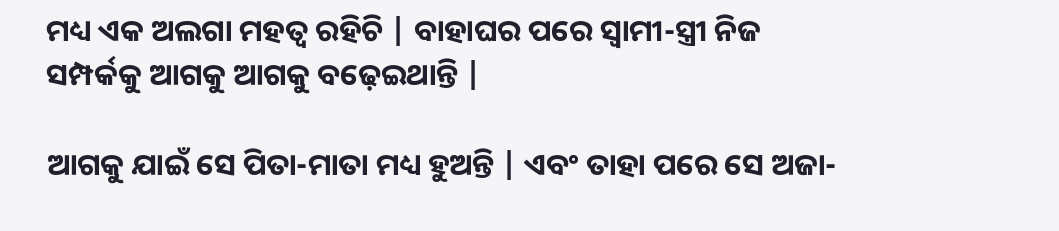ମଧ୍ୟ ଏକ ଅଲଗା ମହତ୍ୱ ରହିଚି | ବାହାଘର ପରେ ସ୍ୱାମୀ-ସ୍ତ୍ରୀ ନିଜ ସମ୍ପର୍କକୁ ଆଗକୁ ଆଗକୁ ବଢ଼େଇଥାନ୍ତି |

ଆଗକୁ ଯାଇଁ ସେ ପିତା-ମାତା ମଧ୍ୟ ହୁଅନ୍ତି | ଏବଂ ତାହା ପରେ ସେ ଅଜା-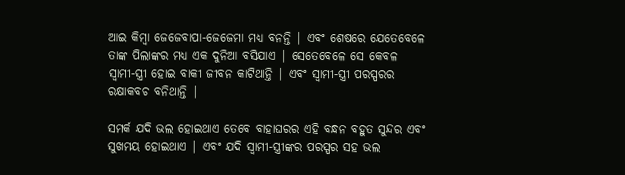ଆଇ କିମ୍ବା ଜେଜେବାପା-ଜେଜେମା ମଧ୍ୟ ବନନ୍ତି | ଏବଂ ଶେଷରେ ଯେତେବେଳେ ତାଙ୍କ ପିଲାଙ୍କର ମଧ୍ୟ ଏକ ଦୁନିଆ ବସିଯାଏ | ସେତେବେଳେ ସେ କେବଳ ସ୍ୱାମୀ-ସ୍ତ୍ରୀ ହୋଇ ବାକୀ ଜୀବନ କାଟିଥାନ୍ତି | ଏବଂ ସ୍ୱାମୀ-ସ୍ତ୍ରୀ ପରସ୍ପରର ରକ୍ଷାକବଚ ବନିଥାନ୍ତି |

ସମର୍କ ଯଦି ଭଲ ହୋଇଥାଏ ତେବେ ବାହାଘରର ଏହି ବନ୍ଧନ ବହୁତ ସୁନ୍ଦର ଏବଂ ସୁଖମୟ ହୋଇଥାଏ | ଏବଂ ଯଦି ସ୍ୱାମୀ-ସ୍ତ୍ରୀଙ୍କର ପରସ୍ପର ସହ ଭଲ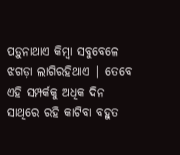ପଡ଼ୁନାଥାଏ କିମ୍ବା ସବୁବେଳେ ଝଗଡ଼ା ଲାଗିରହିଥାଏ | ତେବେ ଏହି ସମ୍ପର୍କକୁ ଅଧିକ ଦିନ ସାଥିରେ ରହି କାଟିବା ବହୁତ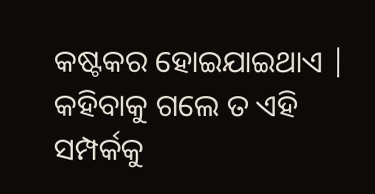କଷ୍ଟକର ହୋଇଯାଇଥାଏ | କହିବାକୁ ଗଲେ ତ ଏହି ସମ୍ପର୍କକୁ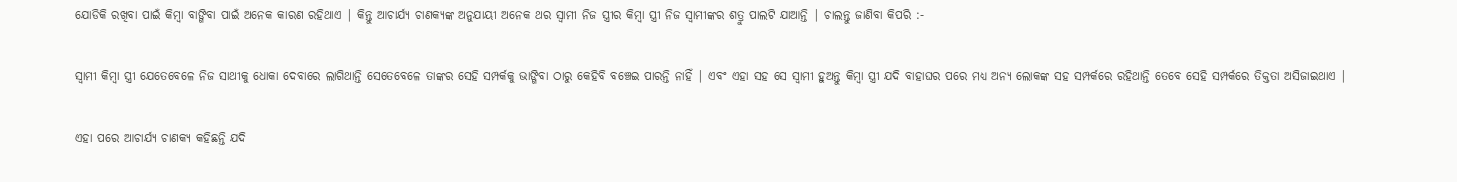ଯୋଡିକି ରଖିବା ପାଇଁ କିମ୍ବା ବାଙ୍ଗିବା ପାଇଁ ଅନେକ କାରଣ ରହିଥାଏ | କିନ୍ତୁ ଆଚାର୍ଯ୍ୟ ଚାଣକ୍ୟଙ୍କ ଅନୁଯାୟୀ ଅନେକ ଥର ସ୍ୱାମୀ ନିଜ ସ୍ତ୍ରୀର କିମ୍ବା ସ୍ତ୍ରୀ ନିଜ ସ୍ୱାମୀଙ୍କର ଶତ୍ରୁ ପାଲଟି ଯାଆନ୍ତି | ଚାଲନ୍ତୁ ଜାଣିବା କିପରି :-

ସ୍ୱାମୀ କିମ୍ବା ସ୍ତ୍ରୀ ଯେତେବେଳେ ନିଜ ସାଥୀକୁ ଧୋକା ଦେବାରେ ଲାଗିଥାନ୍ତି ସେତେବେଳେ ତାଙ୍କର ସେହି ସମ୍ପର୍କକୁ ଭାଙ୍ଗିବା ଠାରୁ କେହିବି ବଞ୍ଚେଇ ପାରନ୍ତି ନାହିଁ | ଏବଂ ଏହା ସହ ସେ ସ୍ୱାମୀ ହୁଅନ୍ତୁ କିମ୍ବା ସ୍ତ୍ରୀ ଯଦି ବାହାଘର ପରେ ମଧ୍ୟ ଅନ୍ୟ ଲୋକଙ୍କ ସହ ସମ୍ପର୍କରେ ରହିଥାନ୍ତି ତେବେ ସେହି ସମ୍ପର୍କରେ ତିକ୍ତତା ଅସିଜାଇଥାଏ |

ଏହା ପରେ ଆଚାର୍ଯ୍ୟ ଚାଣକ୍ୟ କହିଛନ୍ତି ଯଦି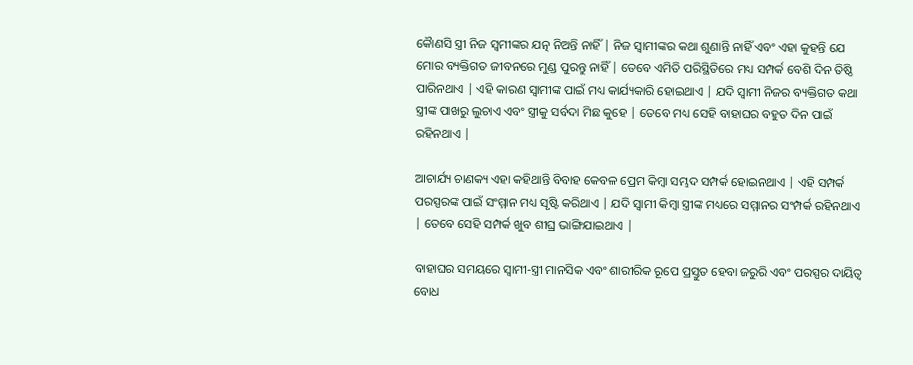କୋୖଣସି ସ୍ତ୍ରୀ ନିଜ ସ୍ୱମୀଙ୍କର ଯତ୍ନ ନିଅନ୍ତି ନାହିଁ | ନିଜ ସ୍ୱାମୀଙ୍କର କଥା ଶୁଣାନ୍ତି ନାହିଁ ଏବଂ ଏହା କୁହନ୍ତି ଯେ ମୋର ବ୍ୟକ୍ତିଗତ ଜୀବନରେ ମୁଣ୍ଡ ପୁରନ୍ତୁ ନାହିଁ | ତେବେ ଏମିତି ପରିସ୍ଥିତିରେ ମଧ୍ୟ ସମ୍ପର୍କ ବେଶି ଦିନ ତିଷ୍ଠି ପାରିନଥାଏ | ଏହି କାରଣ ସ୍ୱାମୀଙ୍କ ପାଇଁ ମଧ୍ୟ କାର୍ଯ୍ୟକାରି ହୋଇଥାଏ | ଯଦି ସ୍ୱାମୀ ନିଜର ବ୍ୟକ୍ତିଗତ କଥା ସ୍ତ୍ରୀଙ୍କ ପାଖରୁ ଲୁଚାଏ ଏବଂ ସ୍ତ୍ରୀକୁ ସର୍ବଦା ମିଛ କୁହେ | ତେବେ ମଧ୍ୟ ସେହି ବାହାଘର ବହୁତ ଦିନ ପାଇଁ ରହିନଥାଏ |

ଆଚାର୍ଯ୍ୟ ଚାଣକ୍ୟ ଏହା କହିଥାନ୍ତି ବିବାହ କେବଳ ପ୍ରେମ କିମ୍ବା ସମ୍ଭଦ ସମ୍ପର୍କ ହୋଇନଥାଏ | ଏହି ସମ୍ପର୍କ ପରସ୍ପରଙ୍କ ପାଇଁ ସଂମ୍ମାନ ମଧ୍ୟ ସୃଷ୍ଟି କରିଥାଏ | ଯଦି ସ୍ୱାମୀ କିମ୍ବା ସ୍ତ୍ରୀଙ୍କ ମଧ୍ୟରେ ସମ୍ମାନର ସଂମ୍ପର୍କ ରହିନଥାଏ | ତେବେ ସେହି ସମ୍ପର୍କ ଖୁବ ଶୀଘ୍ର ଭାଙ୍ଗିଯାଇଥାଏ |

ବାହାଘର ସମୟରେ ସ୍ୱାମୀ-ସ୍ତ୍ରୀ ମାନସିକ ଏବଂ ଶାରୀରିକ ରୂପେ ପ୍ରସ୍ତୁତ ହେବା ଜରୁରି ଏବଂ ପରସ୍ପର ଦାୟିତ୍ୱ ବୋଧ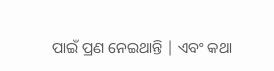ପାଇଁ ପ୍ରଣ ନେଇଥାନ୍ତି | ଏବଂ କଥା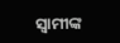ସ୍ୱାମୀଙ୍କ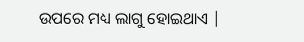ଉପରେ ମଧ୍ୟ ଲାଗୁ ହୋଇଥାଏ |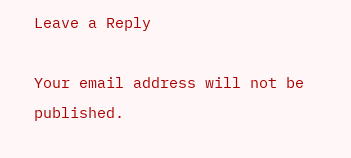Leave a Reply

Your email address will not be published.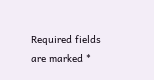Required fields are marked *